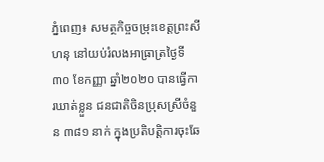ភ្នំពេញ៖ សមត្ថកិច្ចចម្រុះខេត្តព្រះសីហនុ នៅយប់រំលងអាធ្រាត្រថ្ងៃទី៣០ ខែកញ្ញា ឆ្នាំ២០២០ បានធ្វើការឃាត់ខ្លួន ជនជាតិចិនប្រុសស្រីចំនួន ៣៨១ នាក់ ក្នុងប្រតិបត្តិការចុះឆែ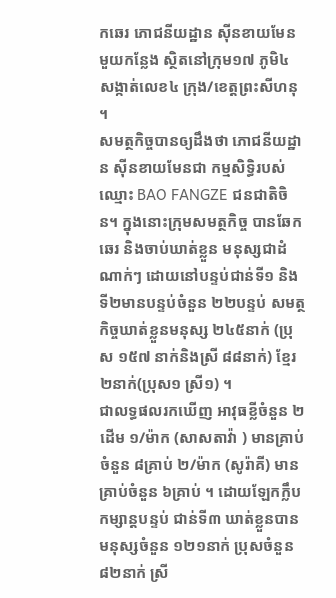កឆេរ ភោជនីយដ្ឋាន ស៊ីនខាយមែនមួយកន្លែង ស្ថិតនៅក្រុម១៧ ភូមិ៤ សង្កាត់លេខ៤ ក្រុង/ខេត្តព្រះសីហនុ ។
សមត្ថកិច្ចបានឲ្យដឹងថា ភោជនីយដ្ឋាន ស៊ីនខាយមែនជា កម្មសិទ្ធិរបស់ឈ្មោះ BAO FANGZE ជនជាតិចិន។ ក្នុងនោះក្រុមសមត្ថកិច្ច បានឆែកឆេរ និងចាប់ឃាត់ខ្លួន មនុស្សជាដំណាក់ៗ ដោយនៅបន្ទប់ជាន់ទី១ និងទី២មានបន្ទប់ចំនួន ២២បន្ទប់ សមត្ថកិច្ចឃាត់ខ្លួនមនុស្ស ២៤៥នាក់ (ប្រុស ១៥៧ នាក់និងស្រី ៨៨នាក់) ខ្មែរ ២នាក់(ប្រុស១ ស្រី១) ។
ជាលទ្ធផលរកឃើញ អាវុធខ្លីចំនួន ២ដើម ១/ម៉ាក (សាសតាវ៉ា ) មានគ្រាប់ចំនួន ៨គ្រាប់ ២/ម៉ាក (សូរ៉ាគី) មានគ្រាប់ចំនួន ៦គ្រាប់ ។ ដោយឡែកក្លឹបកម្សាន្តបន្ទប់ ជាន់ទី៣ ឃាត់ខ្លួនបាន មនុស្សចំនួន ១២១នាក់ ប្រុសចំនួន ៨២នាក់ ស្រី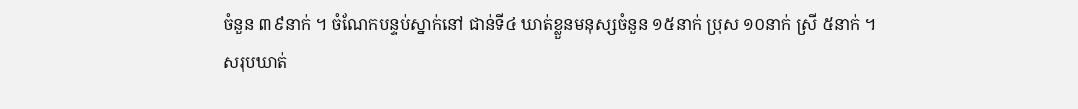ចំនួន ៣៩នាក់ ។ ចំណែកបន្ទប់ស្នាក់នៅ ជាន់ទី៤ ឃាត់ខ្លួនមនុស្សចំនួន ១៥នាក់ ប្រុស ១០នាក់ ស្រី ៥នាក់ ។
សរុបឃាត់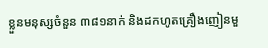ខ្លួនមនុស្សចំនួន ៣៨១នាក់ និងដកហូតគ្រឿងញៀនមួ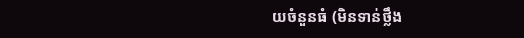យចំនួនធំ (មិនទាន់ថ្លឹង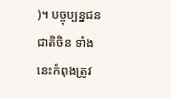)។ បច្ចុប្បន្នជនជាតិចិន ទាំងនេះកំពុងត្រូវ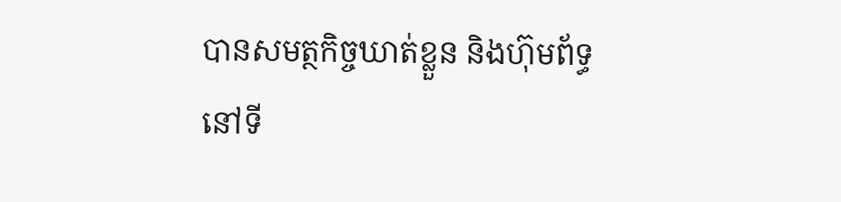បានសមត្ថកិច្ចឃាត់ខ្លួន និងហ៊ុមព័ទ្ធ នៅទី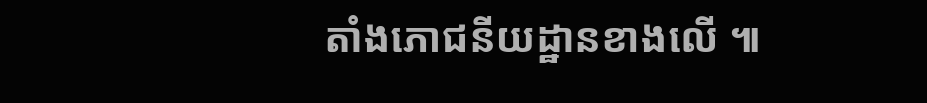តាំងភោជនីយដ្ឋានខាងលើ ៕